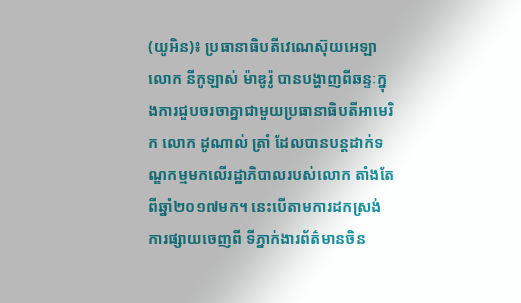(យូអិន)៖ ប្រធានាធិបតីវេណេស៊ុយអេឡា លោក នីកូឡាស់ ម៉ាឌូរ៉ូ បានបង្ហាញពីឆន្ទៈក្នុងការជួបចរចាគ្នាជាមួយប្រធានាធិបតីអាមេរិក លោក ដូណាល់ ត្រាំ ដែលបានបន្តដាក់ទណ្ឌកម្មមកលើរដ្ឋាភិបាលរបស់លោក តាំងតែពីឆ្នាំ២០១៧មក។ នេះបើតាមការដកស្រង់ការផ្សាយចេញពី ទីភ្នាក់ងារព័ត៌មានចិន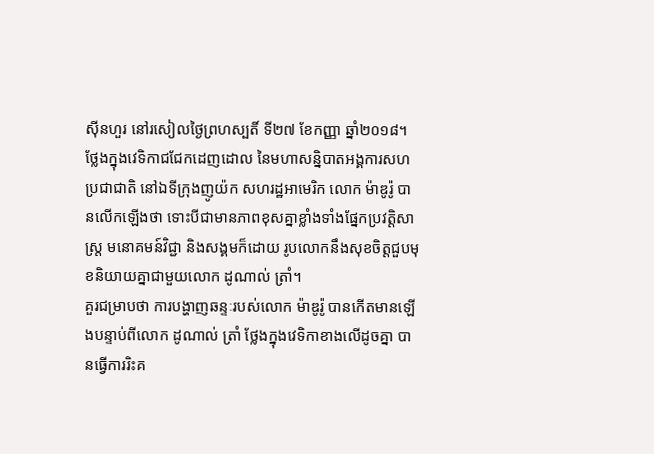ស៊ីនហួរ នៅរសៀលថ្ងៃព្រហស្បតិ៍ ទី២៧ ខែកញ្ញា ឆ្នាំ២០១៨។
ថ្លែងក្នុងវេទិកាជជែកដេញដោល នៃមហាសន្និបាតអង្គការសហប្រជាជាតិ នៅឯទីក្រុងញូយ៉ក សហរដ្ឋអាមេរិក លោក ម៉ាឌូរ៉ូ បានលើកឡើងថា ទោះបីជាមានភាពខុសគ្នាខ្លាំងទាំងផ្នែកប្រវត្តិសាស្រ្ត មនោគមន៍វិជ្ជា និងសង្គមក៏ដោយ រូបលោកនឹងសុខចិត្តជួបមុខនិយាយគ្នាជាមួយលោក ដូណាល់ ត្រាំ។
គួរជម្រាបថា ការបង្ហាញឆន្ទៈរបស់លោក ម៉ាឌូរ៉ូ បានកើតមានឡើងបន្ទាប់ពីលោក ដូណាល់ ត្រាំ ថ្លែងក្នុងវេទិកាខាងលើដូចគ្នា បានធ្វើការរិះគ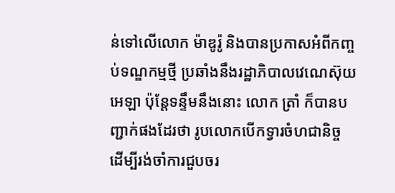ន់ទៅលើលោក ម៉ាឌូរ៉ូ និងបានប្រកាសអំពីកញ្ចប់ទណ្ឌកម្មថ្មី ប្រឆាំងនឹងរដ្ឋាភិបាលវេណេស៊ុយអេឡា ប៉ុន្តែទន្ទឹមនឹងនោះ លោក ត្រាំ ក៏បានបញ្ជាក់ផងដែរថា រូបលោកបើកទ្វារចំហជានិច្ច ដើម្បីរង់ចាំការជួបចរ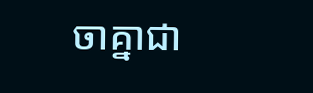ចាគ្នាជា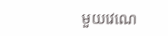មួយវេណេ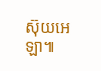ស៊ុយអេឡា៕